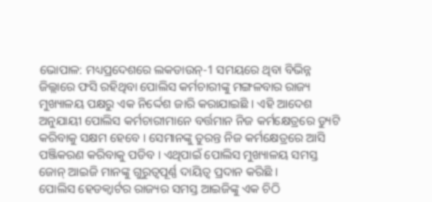ଭୋପାଳ: ମଧ୍ୟପ୍ରଦେଶରେ ଲକଡାଉନ୍-1 ସମୟରେ ଥିବା ବିଭିନ୍ନ ଜିଲ୍ଲାରେ ଫସି ରହିଥିବା ପୋଲିସ କର୍ମଚାରୀଙ୍କୁ ମଙ୍ଗଳବାର ରାଜ୍ୟ ମୁଖ୍ୟାଳୟ ପକ୍ଷରୁ ଏକ ନିର୍ଦ୍ଦେଶ ଜାରି କରାଯାଇଛି । ଏହି ଆଦେଶ ଅନୁଯାୟୀ ପୋଲିସ କର୍ମଚାରୀମାନେ ବର୍ତ୍ତମାନ ନିଜ କର୍ମକ୍ଷେତ୍ରରେ ଡ୍ୟୁଟି କରିବାକୁ ସକ୍ଷମ ହେବେ । ସେମାନଙ୍କୁ ତୁରନ୍ତ ନିଜ କର୍ମକ୍ଷେତ୍ରରେ ଆସି ପଞ୍ଜିକରଣ କରିବାକୁ ପଡିବ । ଏଥିପାଇଁ ପୋଲିସ ମୁଖ୍ୟାଳୟ ସମସ୍ତ ଜୋନ୍ ଆଇଜି ମାନଙ୍କୁ ଗୁରୁତ୍ବପୂର୍ଣ୍ଣ ଦାୟିତ୍ବ ପ୍ରଦାନ କରିଛି ।
ପୋଲିସ ହେଡକ୍ୱାର୍ଟର ରାଜ୍ୟର ସମସ୍ତ ଆଇଜିଙ୍କୁ ଏକ ଚିଠି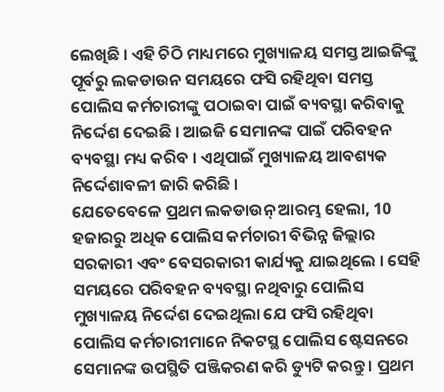ଲେଖିଛି । ଏହି ଚିଠି ମାଧ୍ୟମରେ ମୁଖ୍ୟାଳୟ ସମସ୍ତ ଆଇଜିଙ୍କୁ ପୂର୍ବରୁ ଲକଡାଉନ ସମୟରେ ଫସି ରହିଥିବା ସମସ୍ତ ପୋଲିସ କର୍ମଚାରୀଙ୍କୁ ପଠାଇବା ପାଇଁ ବ୍ୟବସ୍ଥା କରିବାକୁ ନିର୍ଦ୍ଦେଶ ଦେଇଛି । ଆଇଜି ସେମାନଙ୍କ ପାଇଁ ପରିବହନ ବ୍ୟବସ୍ଥା ମଧ୍ୟ କରିବ । ଏଥିପାଇଁ ମୁଖ୍ୟାଳୟ ଆବଶ୍ୟକ ନିର୍ଦ୍ଦେଶାବଳୀ ଜାରି କରିଛି ।
ଯେତେବେଳେ ପ୍ରଥମ ଲକଡାଉନ୍ ଆରମ୍ଭ ହେଲା, 10 ହଜାରରୁ ଅଧିକ ପୋଲିସ କର୍ମଚାରୀ ବିଭିନ୍ନ ଜିଲ୍ଲାର ସରକାରୀ ଏବଂ ବେସରକାରୀ କାର୍ଯ୍ୟକୁ ଯାଇଥିଲେ । ସେହି ସମୟରେ ପରିବହନ ବ୍ୟବସ୍ଥା ନଥିବାରୁ ପୋଲିସ ମୁଖ୍ୟାଳୟ ନିର୍ଦ୍ଦେଶ ଦେଇଥିଲା ଯେ ଫସି ରହିଥିବା ପୋଲିସ କର୍ମଚାରୀମାନେ ନିକଟସ୍ଥ ପୋଲିସ ଷ୍ଟେସନରେ ସେମାନଙ୍କ ଉପସ୍ଥିତି ପଞ୍ଜିକରଣ କରି ଡ୍ୟୁଟି କରନ୍ତୁ । ପ୍ରଥମ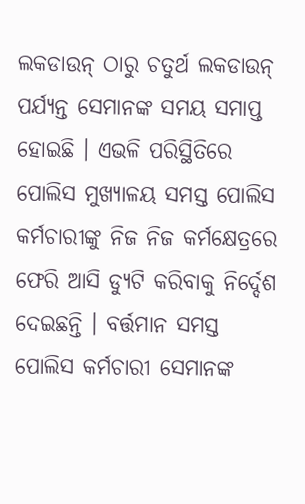ଲକଡାଉନ୍ ଠାରୁ ଚତୁର୍ଥ ଲକଡାଉନ୍ ପର୍ଯ୍ୟନ୍ତ ସେମାନଙ୍କ ସମୟ ସମାପ୍ତ ହୋଇଛି । ଏଭଳି ପରିସ୍ଥିତିରେ ପୋଲିସ ମୁଖ୍ୟାଳୟ ସମସ୍ତ ପୋଲିସ କର୍ମଚାରୀଙ୍କୁ ନିଜ ନିଜ କର୍ମକ୍ଷେତ୍ରରେ ଫେରି ଆସି ଡ୍ୟୁଟି କରିବାକୁ ନିର୍ଦ୍ଦେଶ ଦେଇଛନ୍ତି । ବର୍ତ୍ତମାନ ସମସ୍ତ ପୋଲିସ କର୍ମଚାରୀ ସେମାନଙ୍କ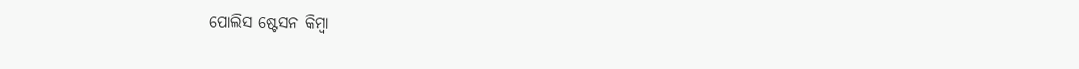ପୋଲିସ ଷ୍ଟେସନ କିମ୍ବା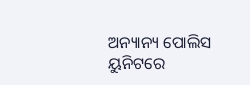ଅନ୍ୟାନ୍ୟ ପୋଲିସ ୟୁନିଟରେ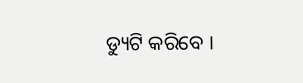ଡ୍ୟୁଟି କରିବେ ।